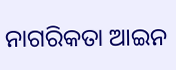ନାଗରିକତା ଆଇନ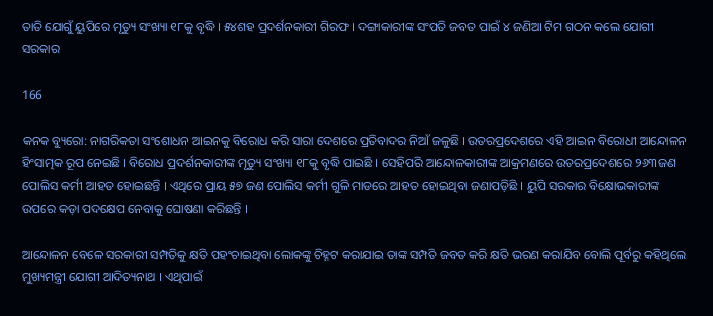ତାତି ଯୋଗୁଁ ୟୁପିରେ ମୃତ୍ୟୁ ସଂଖ୍ୟା ୧୮କୁ ବୃଦ୍ଧି । ୫୪ଶହ ପ୍ରଦର୍ଶନକାରୀ ଗିରଫ । ଦଙ୍ଗାକାରୀଙ୍କ ସଂପତି ଜବତ ପାଇଁ ୪ ଜଣିଆ ଟିମ ଗଠନ କଲେ ଯୋଗୀ ସରକାର

166

କନକ ବ୍ୟୁରୋ: ନାଗରିକତା ସଂଶୋଧନ ଆଇନକୁ ବିରୋଧ କରି ସାରା ଦେଶରେ ପ୍ରତିବାଦର ନିଆଁ ଜଳୁଛି । ଉତରପ୍ରଦେଶରେ ଏହି ଆଇନ ବିରୋଧୀ ଆନ୍ଦୋଳନ ହିଂସାତ୍ମକ ରୂପ ନେଇଛି । ବିରୋଧ ପ୍ରଦର୍ଶନକାରୀଙ୍କ ମୃତ୍ୟୁ ସଂଖ୍ୟା ୧୮କୁ ବୃଦ୍ଧି ପାଇଛି । ସେହିପରି ଆନ୍ଦୋଳକାରୀଙ୍କ ଆକ୍ରମଣରେ ଉତରପ୍ରଦେଶରେ ୨୬୩ଜଣ ପୋଲିସ କର୍ମୀ ଆହତ ହୋଇଛନ୍ତି । ଏଥିରେ ପ୍ରାୟ ୫୭ ଜଣ ପୋଲିସ କର୍ମୀ ଗୁଳି ମାଡରେ ଆହତ ହୋଇଥିବା ଜଣାପଡ଼ିଛି । ୟୁପି ସରକାର ବିକ୍ଷୋଭକାରୀଙ୍କ ଉପରେ କଡ଼ା ପଦକ୍ଷେପ ନେବାକୁ ଘୋଷଣା କରିଛନ୍ତି ।

ଆନ୍ଦୋଳନ ବେଳେ ସରକାରୀ ସମ୍ପତିକୁ କ୍ଷତି ପହଂଚାଇଥିବା ଲୋକଙ୍କୁ ଚିହ୍ନଟ କରାଯାଇ ତାଙ୍କ ସମ୍ପତି ଜବତ କରି କ୍ଷତି ଭରଣ କରାଯିବ ବୋଲି ପୂର୍ବରୁ କହିଥିଲେ ମୁଖ୍ୟମନ୍ତ୍ରୀ ଯୋଗୀ ଆଦିତ୍ୟନାଥ । ଏଥିପାଇଁ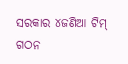ସରକାର ୪ଜଣିଆ ଟିମ୍ ଗଠନ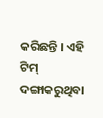କରିଛନ୍ତି । ଏହି ଟିମ୍ ଦଙ୍ଗାକରୁଥିବା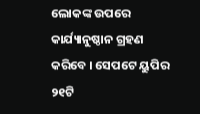ଲୋକଙ୍କ ଉପରେ କାର୍ଯ୍ୟାନୁଷ୍ଠାନ ଗ୍ରହଣ କରିବେ । ସେପଟେ ୟୁପିର ୨୧ଟି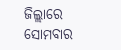ଜିଲ୍ଲାରେ ସୋମବାର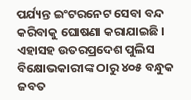ପର୍ଯ୍ୟନ୍ତ ଇଂଟରନେଟ ସେବା ବନ୍ଦ କରିବାକୁ ଘୋଷଣା କରାଯାଇଛି । ଏହାସହ ଉତରପ୍ରଦେଶ ପୁଲିସ ବିକ୍ଷୋଭକାରୀଙ୍କ ଠାରୁ ୪୦୫ ବନ୍ଧୁକ ଜବତ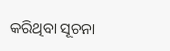କରିଥିବା ସୂଚନା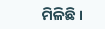ମିଳିଛି ।